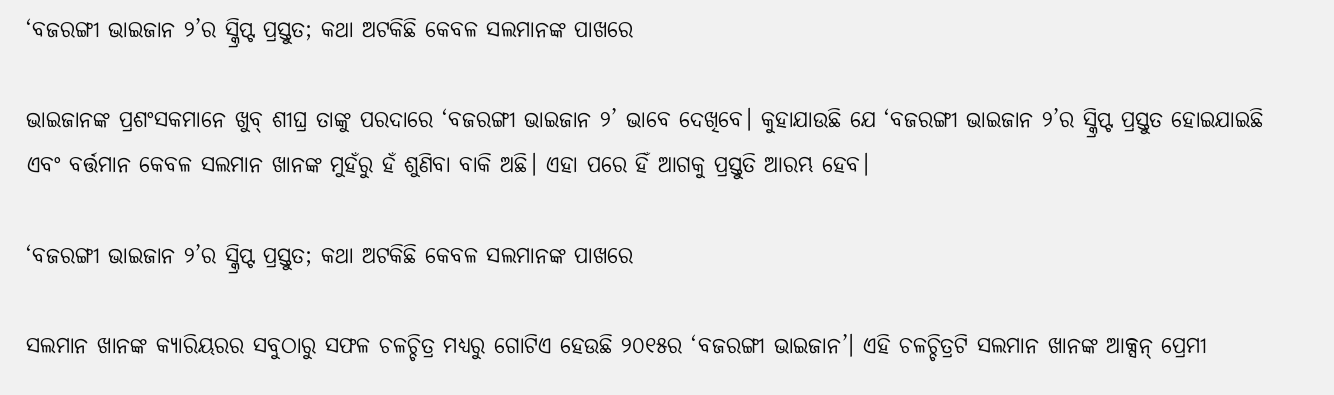‘ବଜରଙ୍ଗୀ ଭାଇଜାନ ୨’ର ସ୍କ୍ରିପ୍ଟ ପ୍ରସ୍ତୁତ; କଥା ଅଟକିଛି କେବଳ ସଲମାନଙ୍କ ପାଖରେ

ଭାଇଜାନଙ୍କ ପ୍ରଶଂସକମାନେ ଖୁବ୍ ଶୀଘ୍ର ତାଙ୍କୁ ପରଦାରେ ‘ବଜରଙ୍ଗୀ ଭାଇଜାନ ୨’ ଭାବେ ଦେଖିବେ। କୁହାଯାଉଛି ଯେ ‘ବଜରଙ୍ଗୀ ଭାଇଜାନ ୨’ର ସ୍କ୍ରିପ୍ଟ ପ୍ରସ୍ତୁତ ହୋଇଯାଇଛି ଏବଂ ବର୍ତ୍ତମାନ କେବଳ ସଲମାନ ଖାନଙ୍କ ମୁହଁରୁ ହଁ ଶୁଣିବା ବାକି ଅଛି। ଏହା ପରେ ହିଁ ଆଗକୁ ପ୍ରସ୍ତୁତି ଆରମ୍ଭ ହେବ।

‘ବଜରଙ୍ଗୀ ଭାଇଜାନ ୨’ର ସ୍କ୍ରିପ୍ଟ ପ୍ରସ୍ତୁତ; କଥା ଅଟକିଛି କେବଳ ସଲମାନଙ୍କ ପାଖରେ

ସଲମାନ ଖାନଙ୍କ କ୍ୟାରିୟରର ସବୁଠାରୁ ସଫଳ ଚଳଚ୍ଚିତ୍ର ମଧ୍ୟରୁ ଗୋଟିଏ ହେଉଛି ୨୦୧୫ର ‘ବଜରଙ୍ଗୀ ଭାଇଜାନ’। ଏହି ଚଳଚ୍ଚିତ୍ରଟି ସଲମାନ ଖାନଙ୍କ ଆକ୍ସନ୍ ପ୍ରେମୀ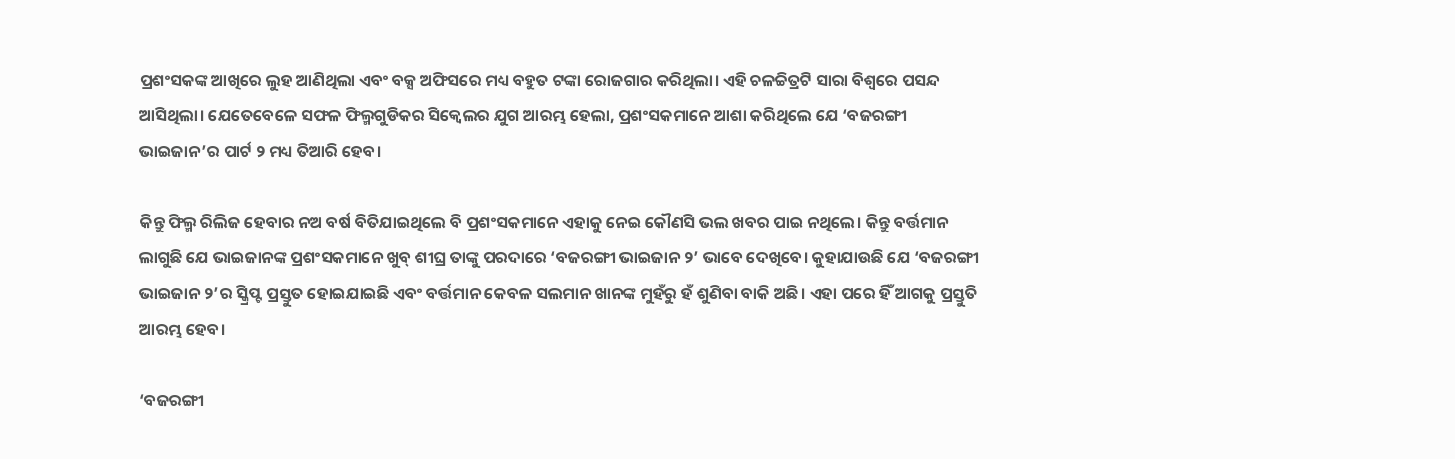ପ୍ରଶଂସକଙ୍କ ଆଖିରେ ଲୁହ ଆଣିଥିଲା ଏବଂ ବକ୍ସ ଅଫିସରେ ମଧ୍ୟ ବହୁତ ଟଙ୍କା ରୋଜଗାର କରିଥିଲା। ଏହି ଚଳଚ୍ଚିତ୍ରଟି ସାରା ବିଶ୍ୱରେ ପସନ୍ଦ ଆସିଥିଲା। ଯେତେବେଳେ ସଫଳ ଫିଲ୍ମଗୁଡିକର ସିକ୍ୱେଲର ଯୁଗ ଆରମ୍ଭ ହେଲା, ପ୍ରଶଂସକମାନେ ଆଶା କରିଥିଲେ ଯେ ‘ବଜରଙ୍ଗୀ ଭାଇଜାନ’ର ପାର୍ଟ ୨ ମଧ୍ୟ ତିଆରି ହେବ।

କିନ୍ତୁ ଫିଲ୍ମ ରିଲିଜ ହେବାର ନଅ ବର୍ଷ ବିତିଯାଇଥିଲେ ବି ପ୍ରଶଂସକମାନେ ଏହାକୁ ନେଇ କୌଣସି ଭଲ ଖବର ପାଇ ନଥିଲେ। କିନ୍ତୁ ବର୍ତ୍ତମାନ ଲାଗୁଛି ଯେ ଭାଇଜାନଙ୍କ ପ୍ରଶଂସକମାନେ ଖୁବ୍ ଶୀଘ୍ର ତାଙ୍କୁ ପରଦାରେ ‘ବଜରଙ୍ଗୀ ଭାଇଜାନ ୨’ ଭାବେ ଦେଖିବେ। କୁହାଯାଉଛି ଯେ ‘ବଜରଙ୍ଗୀ ଭାଇଜାନ ୨’ର ସ୍କ୍ରିପ୍ଟ ପ୍ରସ୍ତୁତ ହୋଇଯାଇଛି ଏବଂ ବର୍ତ୍ତମାନ କେବଳ ସଲମାନ ଖାନଙ୍କ ମୁହଁରୁ ହଁ ଶୁଣିବା ବାକି ଅଛି। ଏହା ପରେ ହିଁ ଆଗକୁ ପ୍ରସ୍ତୁତି ଆରମ୍ଭ ହେବ।

‘ବଜରଙ୍ଗୀ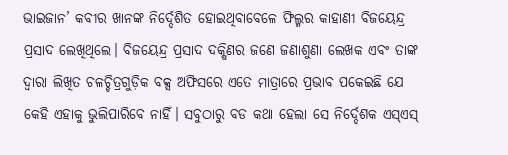ଭାଇଜାନ’ କବୀର ଖାନଙ୍କ ନିର୍ଦ୍ଦେଶିତ ହୋଇଥିବାବେଳେ ଫିଲ୍ମର କାହାଣୀ ବିଜୟେନ୍ଦ୍ର ପ୍ରସାଦ ଲେଖିଥିଲେ। ବିଜୟେନ୍ଦ୍ର ପ୍ରସାଦ ଦକ୍ଷିଣର ଜଣେ ଜଣାଶୁଣା ଲେଖକ ଏବଂ ତାଙ୍କ ଦ୍ୱାରା ଲିଖିତ ଚଳଚ୍ଚିତ୍ରଗୁଡ଼ିକ ବକ୍ସ ଅଫିସରେ ଏତେ ମାତ୍ରାରେ ପ୍ରଭାବ ପକେଇଛି ଯେ କେହି ଏହାକୁ ଭୁଲିପାରିବେ ନାହିଁ। ସବୁଠାରୁ ବଡ କଥା ହେଲା ସେ ନିର୍ଦ୍ଦେଶକ ଏସ୍ଏସ୍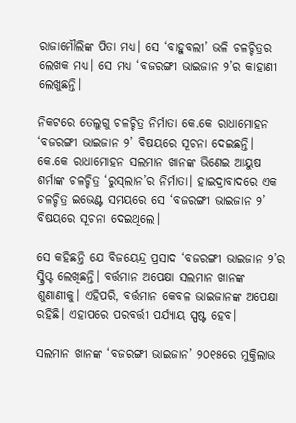ରାଜାମୌଲିଙ୍କ ପିତା ମଧ୍ୟ। ସେ ‘ବାହୁବଲୀ’ ଭଳି ଚଳଚ୍ଚିତ୍ରର ଲେଖକ ମଧ୍ୟ। ସେ ମଧ୍ୟ ‘ବଜରଙ୍ଗୀ ଭାଇଜାନ ୨’ର କାହାଣୀ ଲେଖୁଛନ୍ତି।

ନିକଟରେ ତେଲୁଗୁ ଚଳଚ୍ଚିତ୍ର ନିର୍ମାତା କେ.କେ ରାଧାମୋହନ ‘ବଜରଙ୍ଗୀ ଭାଇଜାନ ୨’ ବିଷୟରେ ସୂଚନା ଦେଇଛନ୍ତି। କେ.କେ ରାଧାମୋହନ ସଲମାନ ଖାନଙ୍କ ଭିଣେଇ ଆୟୁଷ ଶର୍ମାଙ୍କ ଚଳଚ୍ଚିତ୍ର ‘ରୁସ୍‌ଲାନ’ର ନିର୍ମାତା। ହାଇଦ୍ରାବାଦରେ ଏକ ଚଳଚ୍ଚିତ୍ର ଇଭେଣ୍ଟ ସମୟରେ ସେ ‘ବଜରଙ୍ଗୀ ଭାଇଜାନ ୨’ ବିଷୟରେ ସୂଚନା ଦେଇଥିଲେ।

ସେ କହିଛନ୍ତି ଯେ ବିଜୟେନ୍ଦ୍ର ପ୍ରସାଦ ‘ବଜରଙ୍ଗୀ ଭାଇଜାନ ୨’ର ସ୍କ୍ରିପ୍ଟ ଲେଖିଛନ୍ତି। ବର୍ତ୍ତମାନ ଅପେକ୍ଷା ସଲମାନ ଖାନଙ୍କ ଶୁଣାଣୀକୁ। ଏହିପରି, ବର୍ତ୍ତମାନ କେବଳ ଭାଇଜାନଙ୍କ ଅପେକ୍ଷା ରହିଛି। ଏହାପରେ ପରବର୍ତ୍ତୀ ପର୍ଯ୍ୟାୟ ସ୍ପଷ୍ଟ ହେବ।

ସଲମାନ ଖାନଙ୍କ ‘ବଜରଙ୍ଗୀ ଭାଇଜାନ’ ୨୦୧୫ରେ ମୁକ୍ତିଲାଭ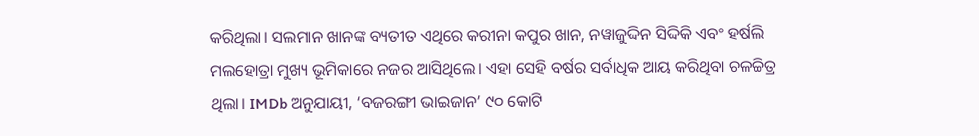କରିଥିଲା। ସଲମାନ ଖାନଙ୍କ ବ୍ୟତୀତ ଏଥିରେ କରୀନା କପୁର ଖାନ, ନୱାଜୁଦ୍ଦିନ ସିଦ୍ଦିକି ଏବଂ ହର୍ଷଲି ମଲହୋତ୍ରା ମୁଖ୍ୟ ଭୂମିକାରେ ନଜର ଆସିଥିଲେ। ଏହା ସେହି ବର୍ଷର ସର୍ବାଧିକ ଆୟ କରିଥିବା ଚଳଚ୍ଚିତ୍ର ଥିଲା। IMDb ଅନୁଯାୟୀ, ‘ବଜରଙ୍ଗୀ ଭାଇଜାନ’ ୯୦ କୋଟି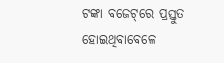ଟଙ୍କା ବଜେଟ୍‌ରେ ପ୍ରସ୍ତୁତ ହୋଇଥିବାବେଳେ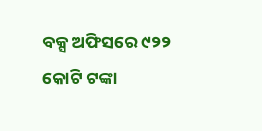ବକ୍ସ ଅଫିସରେ ୯୨୨ କୋଟି ଟଙ୍କା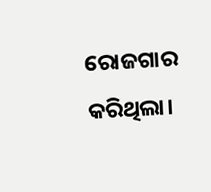ରୋଜଗାର କରିଥିଲା।